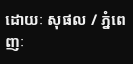ដោយៈ សុផល / ភ្នំពេញៈ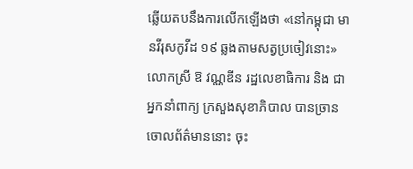ឆ្លើយតបនឹងការលើកឡើងថា «នៅកម្ពុជា មានវីរុសកូវីដ ១៩ ឆ្លងតាមសត្វប្រចៀវនោះ» លោកស្រី ឱ វណ្ណឌីន រដ្ឋលេខាធិការ និង ជាអ្នកនាំពាក្យ ក្រសួងសុខាភិបាល បានច្រានចោលព័ត៌មាននោះ ចុះ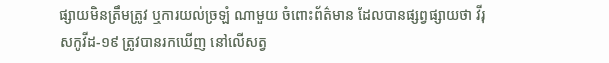ផ្សាយមិនត្រឹមត្រូវ ឬការយល់ច្រឡំ ណាមួយ ចំពោះព័ត៌មាន ដែលបានផ្សព្វផ្សាយថា វីរុសកូវីដ-១៩ ត្រូវបានរកឃើញ នៅលើសត្វ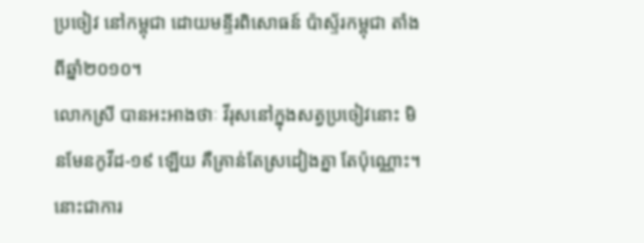ប្រចៀវ នៅកម្ពុជា ដោយមន្ទីរពិសោធន៍ ប៉ាស្ទ័រកម្ពុជា តាំងពីឆ្នាំ២០១០។
លោកស្រី បានអះអាងថាៈ វីរុសនៅក្នុងសត្វប្រចៀវនោះ មិនមែនកូវីដ-១៩ ឡើយ គឺគ្រាន់តែស្រដៀងគ្នា តែប៉ុណ្ណោះ។ នោះជាការ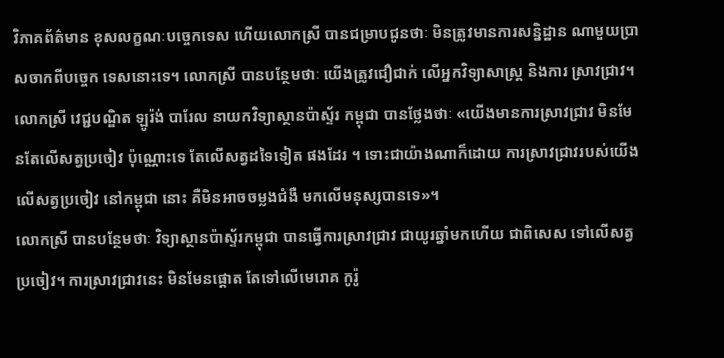វិភាគព័ត៌មាន ខុសលក្ខណៈបច្ចេកទេស ហើយលោកស្រី បានជម្រាបជូនថាៈ មិនត្រូវមានការសន្និដ្ឋាន ណាមួយប្រាសចាកពីបច្ចេក ទេសនោះទេ។ លោកស្រី បានបន្ថែមថាៈ យើងត្រូវជឿជាក់ លើអ្នកវិទ្យាសាស្ត្រ និងការ ស្រាវជ្រាវ។
លោកស្រី វេជ្ជបណ្ឌិត ឡូរ៉ង់ បារែល នាយកវិទ្យាស្ថានប៉ាស្ទ័រ កម្ពុជា បានថ្លែងថាៈ «យើងមានការស្រាវជ្រាវ មិនមែនតែលើសត្វប្រចៀវ ប៉ុណ្ណោះទេ តែលើសត្វដទៃទៀត ផងដែរ ។ ទោះជាយ៉ាងណាក៏ដោយ ការស្រាវជ្រាវរបស់យើង លើសត្វប្រចៀវ នៅកម្ពុជា នោះ គឺមិនអាចចម្លងជំងឺ មកលើមនុស្សបានទេ»។
លោកស្រី បានបន្ថែមថាៈ វិទ្យាស្ថានប៉ាស្ទ័រកម្ពុជា បានធ្វើការស្រាវជ្រាវ ជាយូរឆ្នាំមកហើយ ជាពិសេស ទៅលើសត្វប្រចៀវ។ ការស្រាវជ្រាវនេះ មិនមែនផ្តោត តែទៅលើមេរោគ កូរ៉ូ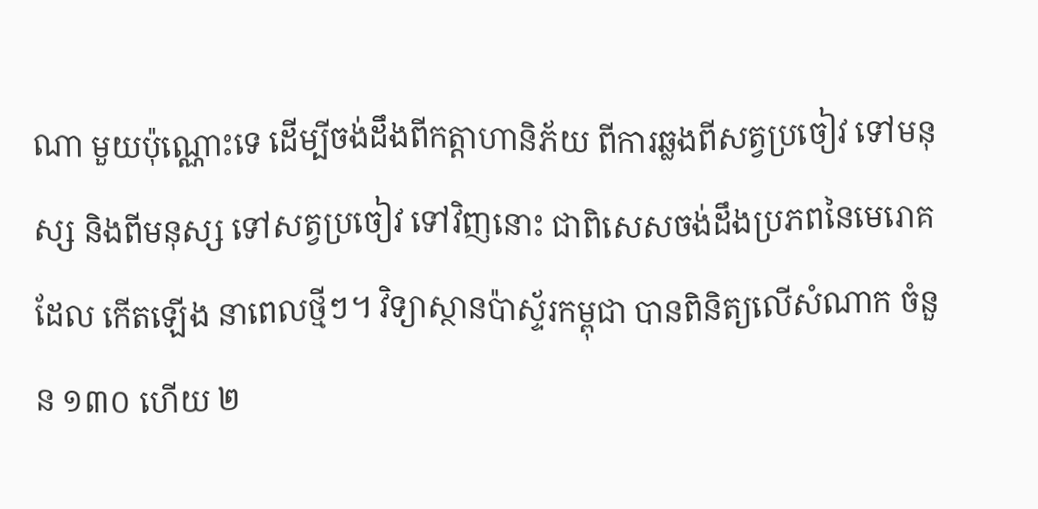ណា មួយប៉ុណ្ណោះទេ ដើម្បីចង់ដឹងពីកត្តាហានិភ័យ ពីការឆ្លងពីសត្វប្រចៀវ ទៅមនុស្ស និងពីមនុស្ស ទៅសត្វប្រចៀវ ទៅវិញនោះ ជាពិសេសចង់ដឹងប្រភពនៃមេរោគដែល កើតឡើង នាពេលថ្មីៗ។ វិទ្យាស្ថានប៉ាស្ទ័រកម្ពុជា បានពិនិត្យលើសំណាក ចំនួន ១៣០ ហើយ ២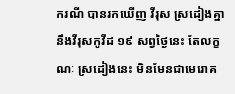ករណី បានរកឃើញ វីរុស ស្រដៀងគ្នានឹងវីរុសកូវីដ ១៩ សព្វថ្ងៃនេះ តែលក្ខណៈ ស្រដៀងនេះ មិនមែនជាមេរោគ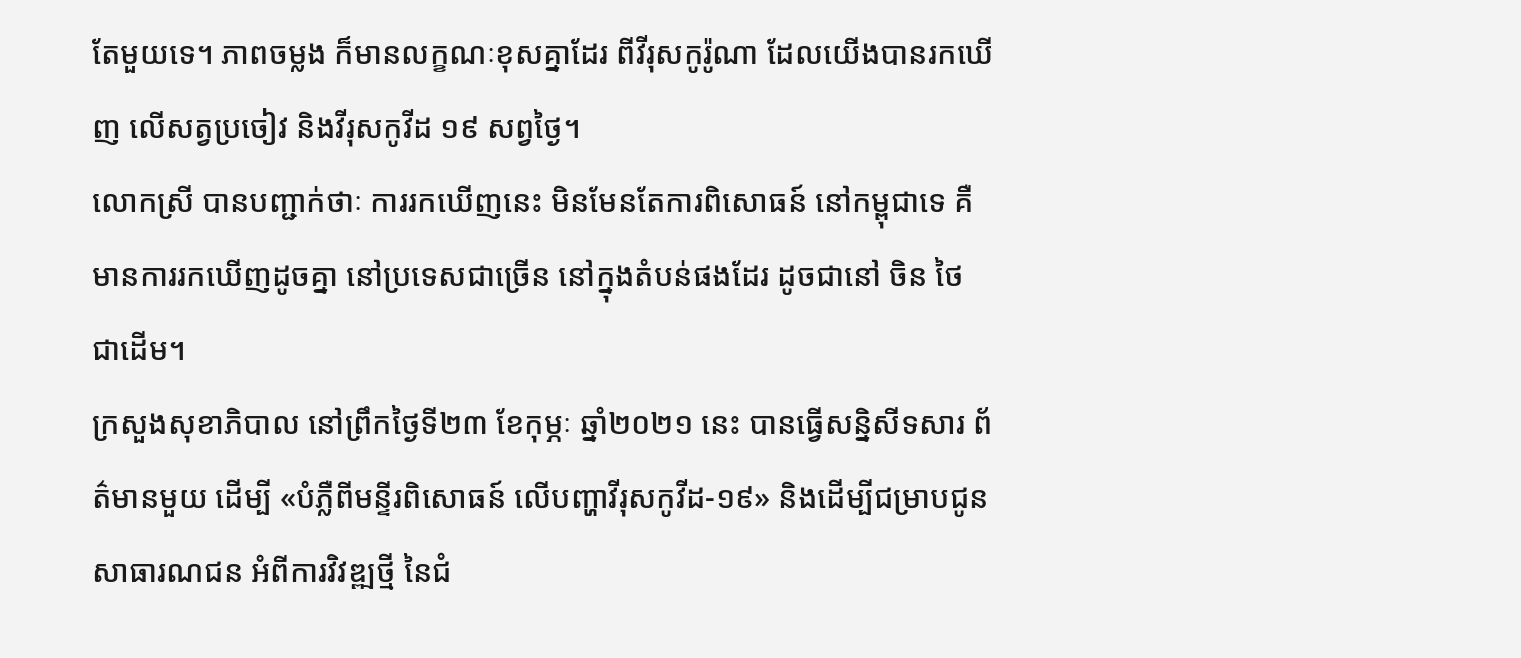តែមួយទេ។ ភាពចម្លង ក៏មានលក្ខណៈខុសគ្នាដែរ ពីវីរុសកូរ៉ូណា ដែលយើងបានរកឃើញ លើសត្វប្រចៀវ និងវីរុសកូវីដ ១៩ សព្វថ្ងៃ។
លោកស្រី បានបញ្ជាក់ថាៈ ការរកឃើញនេះ មិនមែនតែការពិសោធន៍ នៅកម្ពុជាទេ គឺមានការរកឃើញដូចគ្នា នៅប្រទេសជាច្រើន នៅក្នុងតំបន់ផងដែរ ដូចជានៅ ចិន ថៃ ជាដើម។
ក្រសួងសុខាភិបាល នៅព្រឹកថ្ងៃទី២៣ ខែកុម្ភៈ ឆ្នាំ២០២១ នេះ បានធ្វើសន្និសីទសារ ព័ត៌មានមួយ ដើម្បី «បំភ្លឺពីមន្ទីរពិសោធន៍ លើបញ្ហាវីរុសកូវីដ-១៩» និងដើម្បីជម្រាបជូន សាធារណជន អំពីការវិវឌ្ឍថ្មី នៃជំ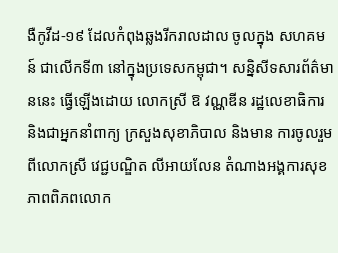ងឺកូវីដ-១៩ ដែលកំពុងឆ្លងរីករាលដាល ចូលក្នុង សហគមន៍ ជាលើកទី៣ នៅក្នុងប្រទេសកម្ពុជា។ សន្និសីទសារព័ត៌មាននេះ ធ្វើឡើងដោយ លោកស្រី ឱ វណ្ណឌីន រដ្ឋលេខាធិការ និងជាអ្នកនាំពាក្យ ក្រសួងសុខាភិបាល និងមាន ការចូលរួមពីលោកស្រី វេជ្ជបណ្ឌិត លីអាយលែន តំណាងអង្គការសុខភាពពិភពលោក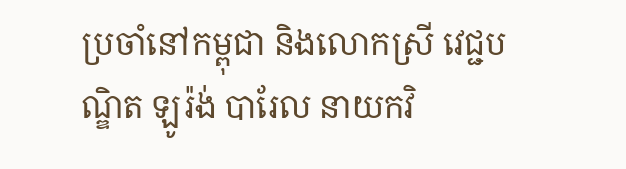ប្រចាំនៅកម្ពុជា និងលោកស្រី វេជ្ជបណ្ឌិត ឡូរ៉ង់ បារែល នាយកវិ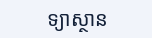ទ្យាស្ថាន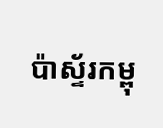ប៉ាស្ទ័រកម្ពុ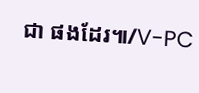ជា ផងដែរ៕/V-PC